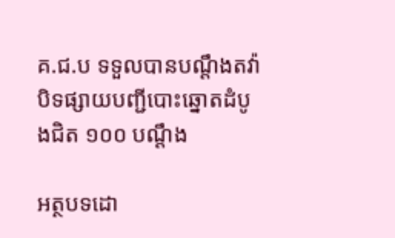គ.ជ.ប ទទួលបានបណ្តឹងតវ៉ា បិទផ្សាយបញ្ជីបោះឆ្នោតដំបូងជិត ១០០ បណ្តឹង

អត្ថបទដោ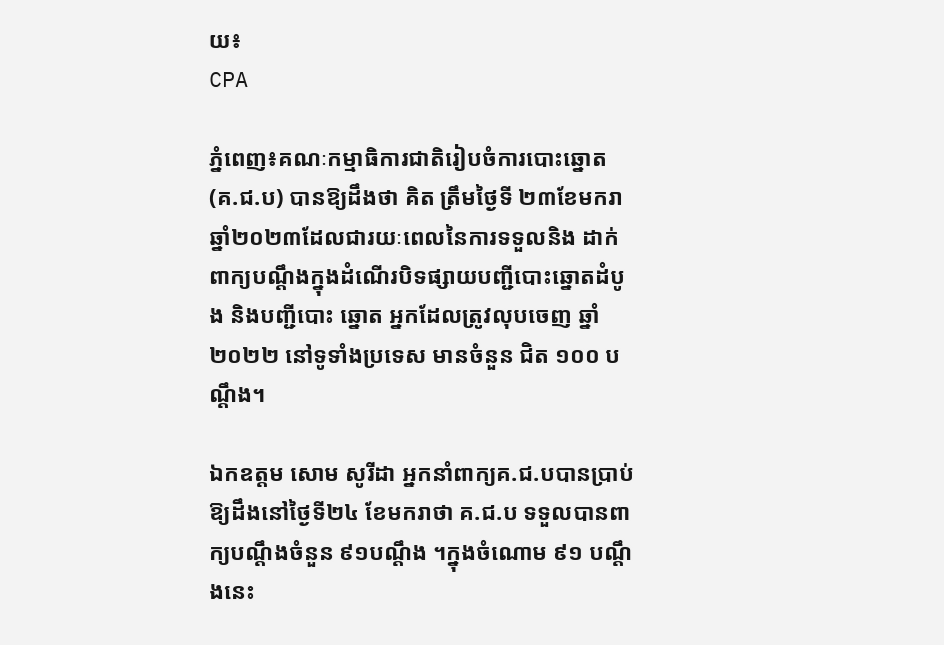យ៖
CPA

ភ្នំពេញ៖គណៈកម្មាធិការជាតិរៀបចំការបោះឆ្នោត (គ.ជ.ប) បានឱ្យដឹងថា គិត ត្រឹមថ្ងៃទី ២៣ខែមករាឆ្នាំ២០២៣ដែលជារយៈពេលនៃការទទួលនិង ដាក់ ពាក្យបណ្តឹងក្នុងដំណើរបិទផ្សាយបញ្ជីបោះឆ្នោតដំបូង និងបញ្ជីបោះ ឆ្នោត អ្នកដែលត្រូវលុបចេញ ឆ្នាំ២០២២ នៅទូទាំងប្រទេស មានចំនួន ជិត ១០០ បណ្តឹង។

ឯកឧត្តម សោម សូរីដា អ្នកនាំពាក្យគ.ជ.បបានប្រាប់ឱ្យដឹងនៅថ្ងៃទី២៤ ខែមករាថា គ.ជ.ប ទទួលបានពាក្យបណ្តឹងចំនួន ៩១បណ្តឹង ។ក្នុងចំណោម ៩១ បណ្តឹងនេះ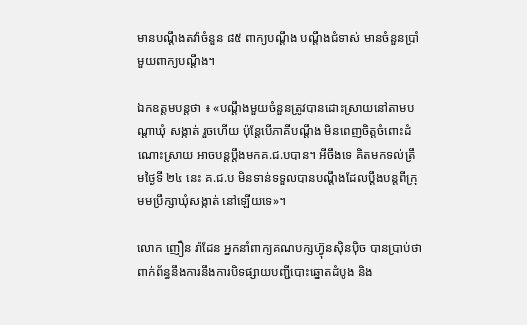មានបណ្តឹងតវ៉ាចំនួន ៨៥ ពាក្យបណ្តឹង បណ្តឹងជំទាស់ មានចំនួនប្រាំមួយពាក្យបណ្តឹង។

ឯកឧត្តមបន្តថា ៖ «បណ្តឹងមួយចំនួនត្រូវបានដោះស្រាយនៅតាមបណ្តាឃុំ សង្កាត់ រួចហើយ ប៉ុន្តែបើភាគីបណ្តឹង មិនពេញចិត្តចំពោះដំណោះស្រាយ អាចបន្តប្តឹងមកគ.ជ.បបាន។ អីចឹងទេ គិតមកទល់ត្រឹមថ្ងៃទី ២៤ នេះ គ.ជ.ប មិនទាន់ទទួលបានបណ្តឹងដែលប្តឹងបន្តពីក្រុមមប្រឹក្សាឃុំសង្កាត់ នៅឡើយទេ»។

លោក ញឿន រ៉ាដែន អ្នកនាំពាក្យគណបក្សហ្វ៊ុនស៊ិនប៉ិច បានប្រាប់ថា ពាក់ព័ន្ធនឹងការនឹងការបិទផ្សាយបញ្ជីបោះឆ្នោតដំបូង និង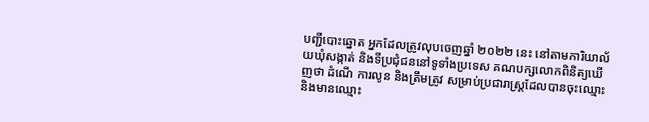បញ្ជីបោះឆ្នោត អ្នកដែលត្រូវលុបចេញឆ្នាំ ២០២២ នេះ នៅតាមការិយាល័យឃុំសង្កាត់ និងទីប្រជុំជននៅទូទាំងប្រទេស គណបក្សលោកពិនិត្យឃើញថា ដំណើ ការលូន និងត្រឹមត្រូវ សម្រាប់ប្រជារាស្ត្រដែលបានចុះឈ្មោះ និងមានឈ្មោះ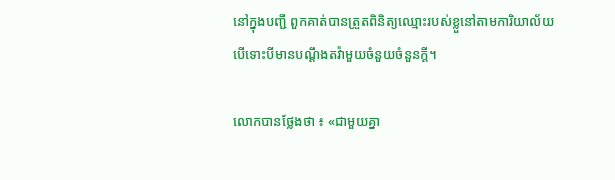នៅក្នុងបញ្ជី ពួកគាត់បានត្រួតពិនិត្យឈ្មោះរបស់ខ្លួនៅតាមការិយាល័យ បើទោះបីមានបណ្តឹងតវ៉ាមួយចំនួយចំនួនក្តី។

លោកបានថ្លែងថា ៖ «ជាមួយគ្នា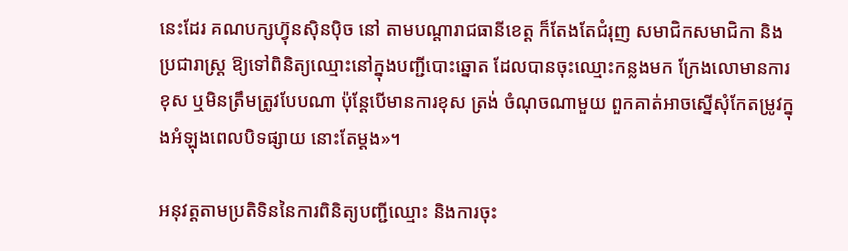នេះដែរ គណបក្សហ្វ៊ុនស៊ិនប៉ិច នៅ តាមបណ្តារាជធានីខេត្ត ក៏តែងតែជំរុញ សមាជិកសមាជិកា និងប្រជារាស្ត្រ ឱ្យទៅពិនិត្យឈ្មោះនៅក្នុងបញ្ជីបោះឆ្នោត ដែលបានចុះឈ្មោះកន្លងមក ក្រែងលោមានការខុស ឬមិនត្រឹមត្រូវបែបណា ប៉ុន្តែបើមានការខុស ត្រង់ ចំណុចណាមួយ ពួកគាត់អាចស្នើសុំកែតម្រូវក្នុងអំឡុងពេលបិទផ្សាយ នោះតែម្តង»។

អនុវត្តតាមប្រតិទិននៃការពិនិត្យបញ្ជីឈ្មោះ និងការចុះ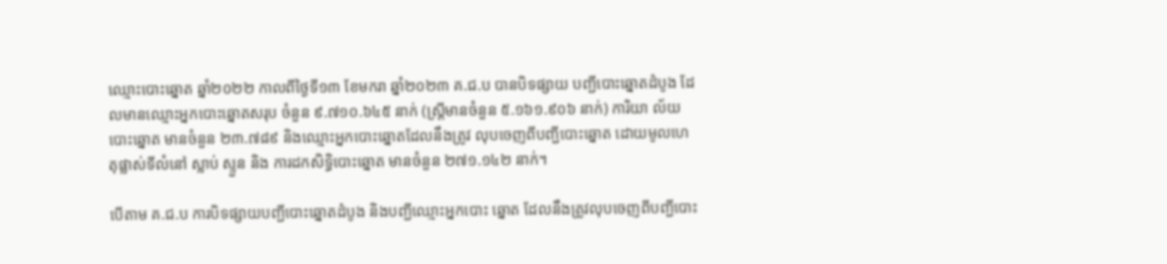ឈ្មោះបោះឆ្នោត ឆ្នាំ២០២២ កាលពីថ្ងៃទី១៣ ខែមករា ឆ្នាំ២០២៣ គ.ជ.ប បានបិទផ្សាយ បញ្ជីបោះឆ្នោតដំបូង ដែលមានឈ្មោះអ្នកបោះឆ្នោតសរុប ចំនួន ៩.៧១០.៦៤៥ នាក់ (ស្ត្រីមានចំនួន ៥.១៦១.៩០៦ នាក់) ការិយា ល័យ បោះឆ្នោត មានចំនួន ២៣.៧៨៩ និងឈ្មោះអ្នកបោះឆ្នោតដែលនឹងត្រូវ លុបចេញពីបញ្ជីបោះឆ្នោត ដោយមូលហេតុផ្លាស់ទីលំនៅ ស្លាប់ ស្ទួន និង ការដកសិទ្ធិបោះឆ្នោត មានចំនួន ២៧១.១៤២ នាក់។

បើតាម គ.ជ.ប ការបិទផ្សាយបញ្ជីបោះឆ្នោតដំបូង និងបញ្ជីឈ្មោះអ្នកបោះ ឆ្នោត ដែលនឹងត្រូវលុបចេញពីបញ្ជីបោះ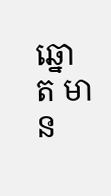ឆ្នោត មាន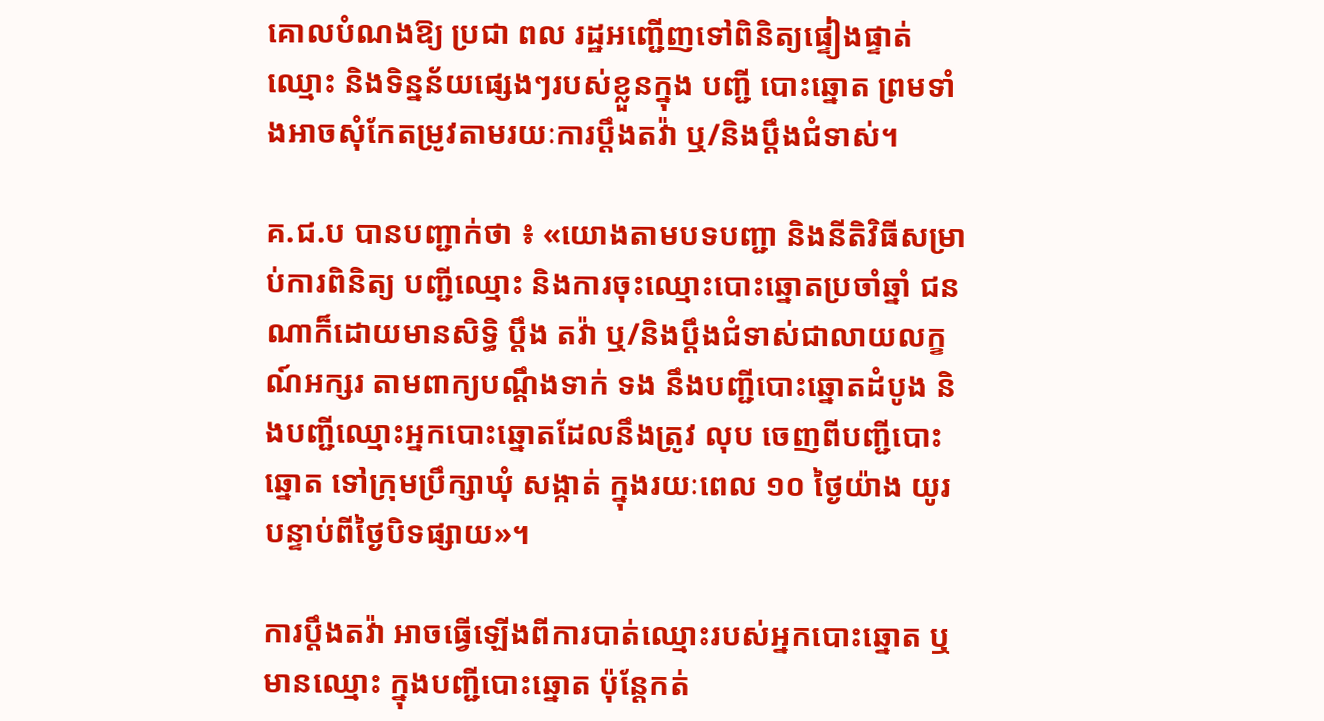គោលបំណងឱ្យ ប្រជា ពល រដ្ឋអញ្ជើញទៅពិនិត្យផ្ទៀងផ្ទាត់ឈ្មោះ និងទិន្នន័យផ្សេងៗរបស់ខ្លួនក្នុង បញ្ជី បោះឆ្នោត ព្រមទាំងអាចសុំកែតម្រូវតាមរយៈការប្តឹងតវ៉ា ឬ/និងប្តឹងជំទាស់។

គ.ជ.ប បានបញ្ជាក់ថា ៖ «យោងតាមបទបញ្ជា និងនីតិវិធីសម្រាប់ការពិនិត្យ បញ្ជីឈ្មោះ និងការចុះឈ្មោះបោះឆ្នោតប្រចាំឆ្នាំ ជនណាក៏ដោយមានសិទ្ធិ ប្តឹង តវ៉ា ឬ/និងប្តឹងជំទាស់ជាលាយលក្ខណ៍អក្សរ តាមពាក្យបណ្ដឹងទាក់ ទង នឹងបញ្ជីបោះឆ្នោតដំបូង និងបញ្ជីឈ្មោះអ្នកបោះឆ្នោតដែលនឹងត្រូវ លុប ចេញពីបញ្ជីបោះឆ្នោត ទៅក្រុមប្រឹក្សាឃុំ សង្កាត់ ក្នុងរយៈពេល ១០ ថ្ងៃយ៉ាង យូរ បន្ទាប់ពីថ្ងៃបិទផ្សាយ»។

ការប្តឹងតវ៉ា អាចធ្វើឡើងពីការបាត់ឈ្មោះរបស់អ្នកបោះឆ្នោត ឬមានឈ្មោះ ក្នុងបញ្ជីបោះឆ្នោត ប៉ុន្តែកត់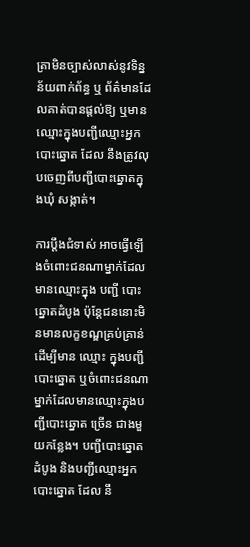ត្រាមិនច្បាស់លាស់នូវទិន្នន័យពាក់ព័ន្ធ ឬ ព័ត៌មានដែលគាត់បានផ្តល់ឱ្យ ឬមានឈ្មោះក្នុងបញ្ជីឈ្មោះអ្នកបោះឆ្នោត ដែល នឹងត្រូវលុបចេញពីបញ្ជីបោះឆ្នោតក្នុងឃុំ សង្កាត់។

ការប្តឹងជំទាស់ អាចធ្វើឡើងចំពោះជនណាម្នាក់ដែលមានឈ្មោះក្នុង បញ្ជី បោះឆ្នោតដំបូង ប៉ុន្តែជននោះមិនមានលក្ខខណ្ឌគ្រប់គ្រាន់ដើម្បីមាន ឈ្មោះ ក្នុងបញ្ជីបោះឆ្នោត ឬចំពោះជនណាម្នាក់ដែលមានឈ្មោះក្នុងបញ្ជីបោះឆ្នោត ច្រើន ជាងមួយកន្លែង។ បញ្ជីបោះឆ្នោតដំបូង និងបញ្ជីឈ្មោះអ្នកបោះឆ្នោត ដែល នឹ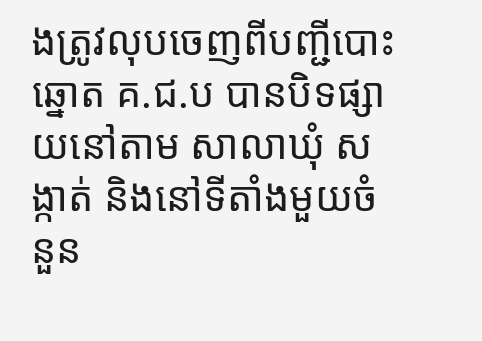ងត្រូវលុបចេញពីបញ្ជីបោះឆ្នោត គ.ជ.ប បានបិទផ្សាយនៅតាម សាលាឃុំ សង្កាត់ និងនៅទីតាំងមួយចំនួន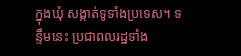ក្នុងឃុំ សង្កាត់ទូទាំងប្រទេស។ ទន្ទឹមនេះ ប្រជាពលរដ្ឋទាំង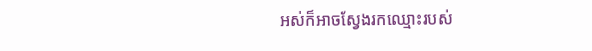អស់ក៏អាចស្វែងរកឈ្មោះរបស់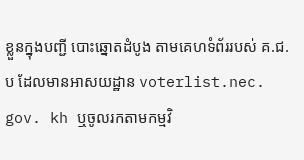ខ្លួនក្នុងបញ្ជី បោះឆ្នោតដំបូង តាមគេហទំព័ររបស់ គ.ជ.ប ដែលមានអាសយដ្ឋាន voterlist.nec. gov. kh ឬចូលរកតាមកម្មវិ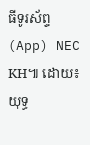ធីទូរស័ព្ទ (App) NEC KH៕ ដោយ៖ យុទ្ធ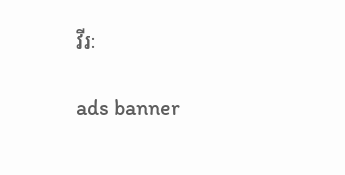វីរៈ

ads banner